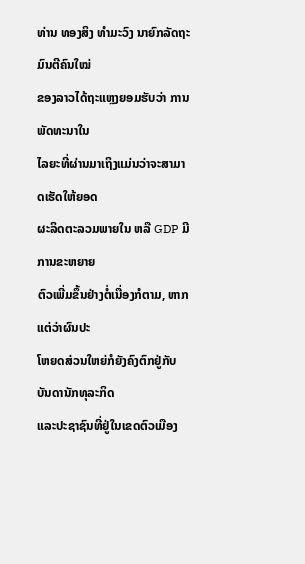ທ່ານ ທອງສິງ ທໍາມະວົງ ນາຍົກລັດຖະມົນຕີຄົນໃໝ່
ຂອງລາວໄດ້ຖະແຫຼງຍອມຮັບວ່າ ການພັດທະນາໃນ
ໄລຍະທີ່ຜ່ານມາເຖິງແມ່ນວ່າຈະສາມາດເຮັດໃຫ້ຍອດ
ຜະລິດຕະລວມພາຍໃນ ຫລື GDP ມີການຂະຫຍາຍ
ຕົວເພີ່ມຂຶ້ນຢ່າງຕໍ່ເນື່ອງກໍຕາມ, ຫາກແຕ່ວ່າຜົນປະ
ໂຫຍດສ່ວນໃຫຍ່ກໍຍັງຄົງຕົກຢູ່ກັບບັນດານັກທຸລະກິດ
ແລະປະຊາຊົນທີ່ຢູ່ໃນເຂດຕົວເມືອງ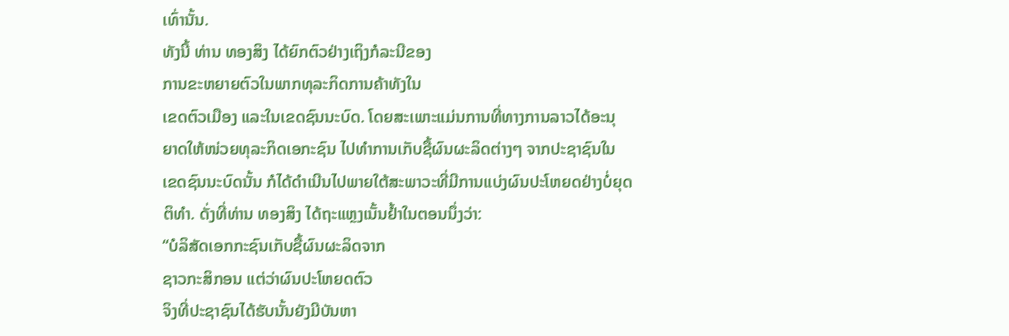ເທົ່ານັ້ນ.
ທັງນີ້ ທ່ານ ທອງສິງ ໄດ້ຍົກຕົວຢ່າງເຖິງກໍລະນີຂອງ
ການຂະຫຍາຍຕົວໃນພາກທຸລະກິດການຄ້າທັງໃນ
ເຂດຕົວເມືອງ ແລະໃນເຂດຊົນນະບົດ. ໂດຍສະເພາະແມ່ນການທີ່ທາງການລາວໄດ້ອະນຸ
ຍາດໃຫ້ໜ່ວຍທຸລະກິດເອກະຊົນ ໄປທໍາການເກັບຊື້ຜົນຜະລິດຕ່າງໆ ຈາກປະຊາຊົນໃນ
ເຂດຊົນນະບົດນັ້ນ ກໍໄດ້ດໍາເນີນໄປພາຍໃຕ້ສະພາວະທີ່ມີການແບ່ງຜົນປະໂຫຍດຢ່າງບໍ່ຍຸດ
ຕິທໍາ. ດັ່ງທີ່ທ່ານ ທອງສິງ ໄດ້ຖະແຫຼງເນັ້ນຢໍ້າໃນຕອນນຶ່ງວ່າ:
“ບໍລິສັດເອກກະຊົນເກັບຊື້ຜົນຜະລິດຈາກ
ຊາວກະສິກອນ ແຕ່ວ່າຜົນປະໂຫຍດຕົວ
ຈິງທີ່ປະຊາຊົນໄດ້ຮັບນັ້ນຍັງມີບັນຫາ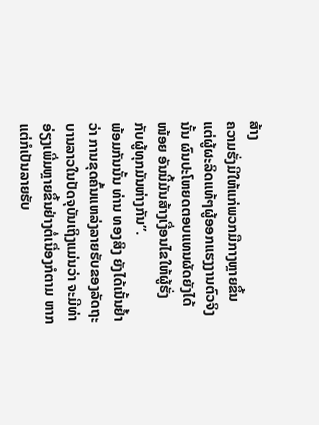ສ້າງ
ຄວາມຮັ່ງມີໃຫ້ແກ່ພວກມືກາງຫຼາຍຂຶ້ນ
ແຕ່ຜູ້ຜະລິດແທ້ໆຜູ້ອອກແຮງງານຕົວຈິງ
ນັ້ນ ຜົນປະໂຫຍດຕອບແທນຜັດຍັງໄດ້
ໜ້ອຍ ອັນນີ້ມັນສ້າງເງື່ອນໄຂໃຫ້ຜູ້ຮັ່ງ
ກັບຜູ້ທຸກມັນຫ່າງກັນ”.
ພ້ອມກັນນັ້ນ ທ່ານ ທອງສິງ ຍັງໄດ້ເນັ້ນຢໍ້າ
ວ່າ ການຂຸດຄົ້ນແຫລ່ງລາຍຮັບຂອງລັດຖະ
ບານລາວໃນປັດຈຸບັນເຖິງແມ່ນວ່າ ຈະມີທ່າ
ອ່ຽງເພີ່ມຫຼາຍຂຶ້ນຢ່າງຕໍ່ເນື່ອງກໍຕາມ ຫາກ
ແຕ່ກໍເປັນລາຍຮັບ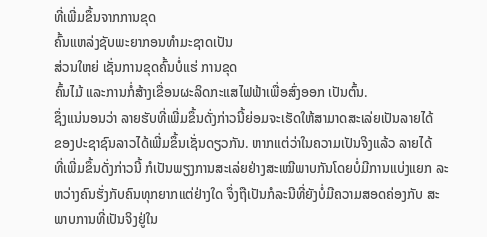ທີ່ເພີ່ມຂຶ້ນຈາກການຂຸດ
ຄົ້ນແຫລ່ງຊັບພະຍາກອນທຳມະຊາດເປັນ
ສ່ວນໃຫຍ່ ເຊັ່ນການຂຸດຄົ້ນບໍ່ແຮ່ ການຂຸດ
ຄົ້ນໄມ້ ແລະການກໍ່ສ້າງເຂື່ອນຜະລິດກະແສໄຟຟ້າເພື່ອສົ່ງອອກ ເປັນຕົ້ນ.
ຊຶ່ງແນ່ນອນວ່າ ລາຍຮັບທີ່ເພີ່ມຂຶ້ນດັ່ງກ່າວນີ້ຍ່ອມຈະເຮັດໃຫ້ສາມາດສະເລ່ຍເປັນລາຍໄດ້
ຂອງປະຊາຊົນລາວໄດ້ເພີ່ມຂຶ້ນເຊັ່ນດຽວກັນ. ຫາກແຕ່ວ່າໃນຄວາມເປັນຈິງແລ້ວ ລາຍໄດ້
ທີ່ເພີ່ມຂຶ້ນດັ່ງກ່າວນີ້ ກໍເປັນພຽງການສະເລ່ຍຢ່າງສະເໝີພາບກັນໂດຍບໍ່ມີການແບ່ງແຍກ ລະຫວ່າງຄົນຮັ່ງກັບຄົນທຸກຍາກແຕ່ຢ່າງໃດ ຈຶ່ງຖືເປັນກໍລະນີທີ່ຍັງບໍ່ມີຄວາມສອດຄ່ອງກັບ ສະພາບການທີ່ເປັນຈິງຢູ່ໃນ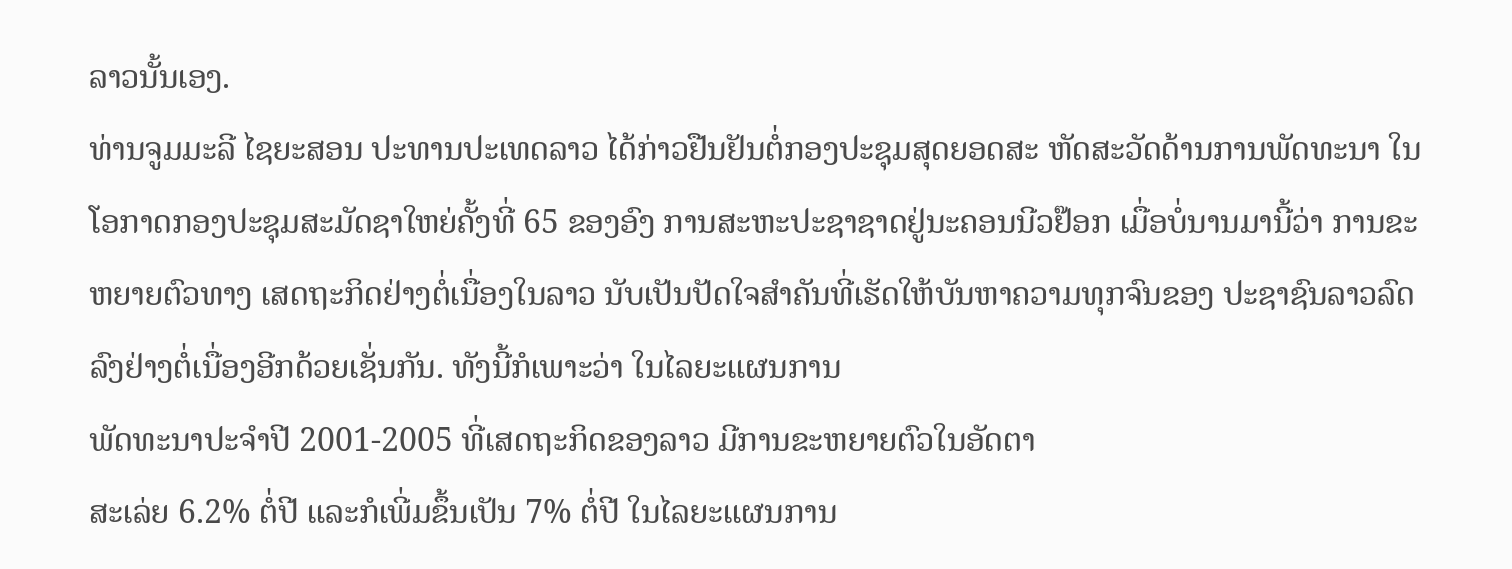ລາວນັ້ນເອງ.
ທ່ານຈູມມະລີ ໄຊຍະສອນ ປະທານປະເທດລາວ ໄດ້ກ່າວຢືນຢັນຕໍ່ກອງປະຊຸມສຸດຍອດສະ ຫັດສະວັດດ້ານການພັດທະນາ ໃນໂອກາດກອງປະຊຸມສະມັດຊາໃຫຍ່ຄັ້ງທີ່ 65 ຂອງອົງ ການສະຫະປະຊາຊາດຢູ່ນະຄອນນີວຢ໊ອກ ເມື່ອບໍ່ນານມານີ້ວ່າ ການຂະຫຍາຍຕົວທາງ ເສດຖະກິດຢ່າງຕໍ່ເນື່ອງໃນລາວ ນັບເປັນປັດໃຈສໍາຄັນທີ່ເຮັດໃຫ້ບັນຫາຄວາມທຸກຈົນຂອງ ປະຊາຊົນລາວລົດລົງຢ່າງຕໍ່ເນື່ອງອີກດ້ວຍເຊັ່ນກັນ. ທັງນີ້ກໍເພາະວ່າ ໃນໄລຍະແຜນການ
ພັດທະນາປະຈໍາປີ 2001-2005 ທີ່ເສດຖະກິດຂອງລາວ ມີການຂະຫຍາຍຕົວໃນອັດຕາ
ສະເລ່ຍ 6.2% ຕໍ່ປີ ແລະກໍເພີ່ມຂຶ້ນເປັນ 7% ຕໍ່ປີ ໃນໄລຍະແຜນການ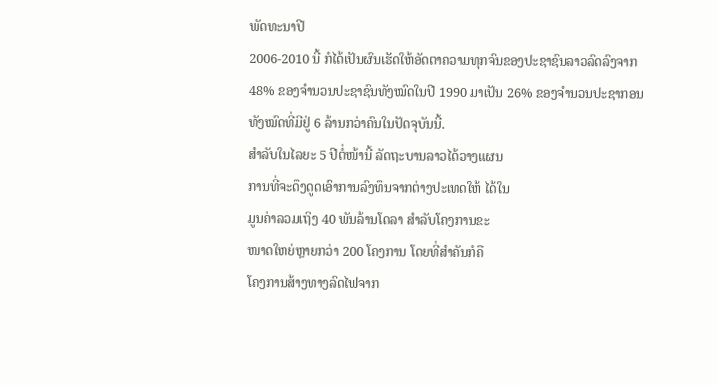ພັດທະນາປີ
2006-2010 ນີ້ ກໍໄດ້ເປັນຜົນເຮັດໃຫ້ອັດຕາຄວາມທຸກຈົນຂອງປະຊາຊົນລາວລົດລົງຈາກ
48% ຂອງຈໍານວນປະຊາຊົນທັງໝົດໃນປີ 1990 ມາເປັນ 26% ຂອງຈໍານວນປະຊາກອນ
ທັງໝົດທີ່ມີຢູ່ 6 ລ້ານກວ່າຄົນໃນປັດຈຸບັນນີ້.
ສໍາລັບໃນໄລຍະ 5 ປີຕໍ່ໜ້ານີ້ ລັດຖະບານລາວໄດ້ວາງແຜນ
ການທີ່ຈະດຶງດູດເອົາການລົງທຶນຈາກຕ່າງປະເທດໃຫ້ ໄດ້ໃນ
ມູນຄ່າລວມເຖິງ 40 ພັນລ້ານໂດລາ ສໍາລັບໂຄງການຂະ
ໜາດໃຫຍ່ຫຼາຍກວ່າ 200 ໂຄງການ ໂດຍທີ່ສໍາຄັນກໍຄື
ໂຄງການສ້າງທາງລົດໄຟຈາກ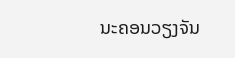ນະຄອນວຽງຈັນ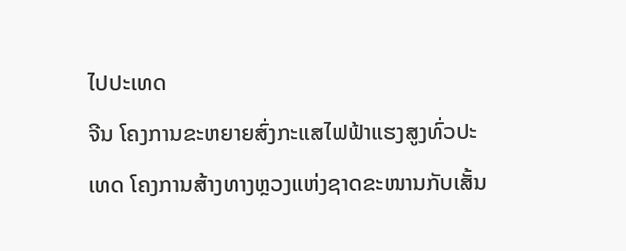ໄປປະເທດ
ຈີນ ໂຄງການຂະຫຍາຍສົ່ງກະແສໄຟຟ້າແຮງສູງທົ່ວປະເທດ ໂຄງການສ້າງທາງຫຼວງແຫ່ງຊາດຂະໜານກັບເສັ້ນ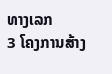ທາງເລກ
3 ໂຄງການສ້າງ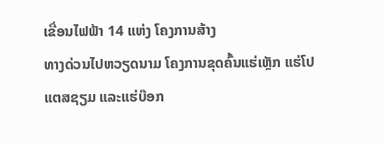ເຂື່ອນໄຟຟ້າ 14 ແຫ່ງ ໂຄງການສ້າງ
ທາງດ່ວນໄປຫວຽດນາມ ໂຄງການຂຸດຄົ້ນແຮ່ເຫຼັກ ແຮ່ໂປ
ແຕສຊຽມ ແລະແຮ່ບ໊ອກ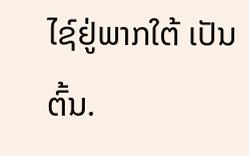ໄຊ໌ຢູ່ພາກໃຕ້ ເປັນຕົ້ນ.